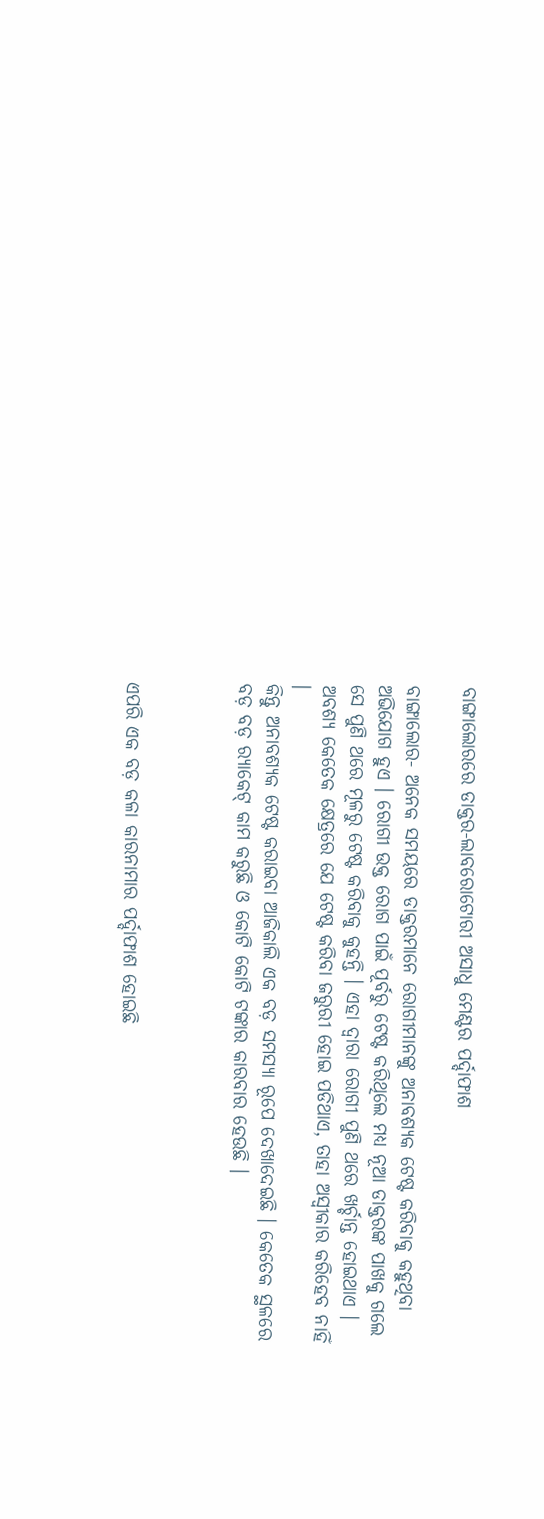ବାଙ୍ଗାଲୋରରେ ଡାକ୍ତର-ଲାବରୋଟୋରୀ ଅସାଧୁ ମେଣ୍ଟର ପର୍ଦ୍ଦାଫାଶ

ବାଙ୍ଗାଲୋର- ଅନେକ ସମୟରେ ଡାକ୍ତରମାନେ ରୋଗୀମାନଙ୍କୁ ଅନାବଶ୍ୟକ ଟେଷ୍ଟ କରିବାକୁ କହୁଥିବା ଅଭିଯୋଗ ହୁଏ । ରୋଗୀ ଉକ୍ତ ରୋଗ ପାଇଁ ପୂର୍ବରୁ ଟେଷ୍ଟ କରିଥିଲେ ମଧ୍ୟ ନୂଆ ଡାକ୍ତରଙ୍କ ପାଖକୁ ଗଲେ ସେ ପୁଣି ଥରେ ମୂଳରୁ ଟେଷ୍ଟ କରିବାକୁ କୁହନ୍ତି । ଏହା ଦ୍ୱାରା ରୋଗୀ ପୁଣି ଥରେ ଖର୍ଚ୍ଚାନ୍ତ ହୋଇଥାଏ । ଅବଶ୍ୟ କେତେକ କ୍ଷେତ୍ରରେ ଯେ ଟେଷ୍ଟ କରିବା ଜରୁରୀ ହୋଇ ପଡିଥାଏ, ତାହା ଅସ୍ୱୀକାର କରିହେବ ନାହିଁ ।
କିନ୍ତୁ ଅନାବଶ୍ୟକ ଟେଷ୍ଟ କରାଇବା ଆଜିକାଲି ଏକ ବଡ଼ ସମସ୍ୟା ରୂପେ ଦେଖାଦେଇଛି । କେତେକ ସ୍ଥଳରେ ବଡ଼ ବଡ଼ ର‍୍ୟାକେଟ୍‌ କାମ କରୁଛି ଓ କୋଟି କୋଟି ଟଙ୍କାର କାରବାର ହେଉଛି ।



ଏପରି ଏକ ବଡ଼ କଳା କାରନାମାର ପର୍ଦ୍ଦାଫାଶ ହୋଇଛି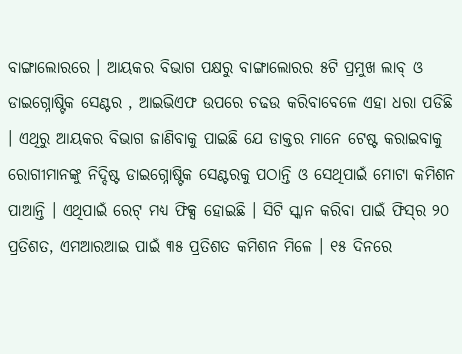ବାଙ୍ଗାଲୋରରେ । ଆୟକର ବିଭାଗ ପକ୍ଷରୁ ବାଙ୍ଗାଲୋରର ୫ଟି ପ୍ରମୁଖ ଲାବ୍‌ ଓ ଡାଇଗ୍ନୋଷ୍ଟିକ ସେଣ୍ଟର , ଆଇଭିଏଫ ଉପରେ ଚଢଉ କରିବାବେଳେ ଏହା ଧରା ପଡିଛି । ଏଥିରୁ ଆୟକର ବିଭାଗ ଜାଣିବାକୁ ପାଇଛି ଯେ ଡାକ୍ତର ମାନେ ଟେଷ୍ଟ କରାଇବାକୁ ରୋଗୀମାନଙ୍କୁ ନିଦ୍ଦିଷ୍ଟ ଡାଇଗ୍ନୋଷ୍ଟିକ ସେଣ୍ଟରକୁ ପଠାନ୍ତି ଓ ସେଥିପାଇଁ ମୋଟା କମିଶନ ପାଆନ୍ତି । ଏଥିପାଇଁ ରେଟ୍‌ ମଧ୍ୟ ଫିକ୍ସ ହୋଇଛି । ସିଟି ସ୍କାନ କରିବା ପାଇଁ ଫିସ୍‌ର ୨୦ ପ୍ରତିଶତ, ଏମଆରଆଇ ପାଇଁ ୩୫ ପ୍ରତିଶତ କମିଶନ ମିଳେ । ୧୫ ଦିନରେ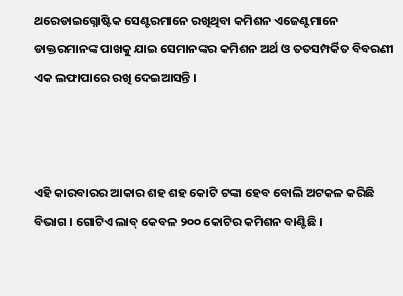ଥରେଡାଇଗ୍ନୋଷ୍ଟିକ ସେଣ୍ଟରମାନେ ରଖିଥିବା କମିଶନ ଏଜେଣ୍ଟମାନେ ଡାକ୍ତରମାନଙ୍କ ପାଖକୁ ଯାଇ ସେମାନଙ୍କର କମିଶନ ଅର୍ଥ ଓ ତତସମ୍ପର୍କିତ ବିବରଣୀ ଏକ ଲଫାପାରେ ରଖି ଦେଇଆସନ୍ତି ।



ଏହି କାରବାରର ଆକାର ଶହ ଶହ କୋଟି ଟଙ୍କା ହେବ ବୋଲି ଅଟକଳ କରିଛି ବିଭାଗ । ଗୋଟିଏ ଲାବ୍‌ କେବଳ ୨୦୦ କୋଟିର କମିଶନ ବାଣ୍ଟିଛି ।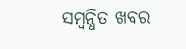ସମ୍ବନ୍ଧିତ ଖବର